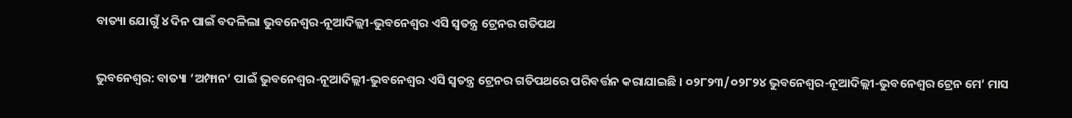ବାତ୍ୟା ଯୋଗୁଁ ୪ ଦିନ ପାଇଁ ବଦଳିଲା ଭୁବନେଶ୍ୱର-ନୂଆଦିଲ୍ଲୀ-ଭୁବନେଶ୍ୱର ଏସି ସ୍ୱତନ୍ତ୍ର ଟ୍ରେନର ଗତିପଥ

ଭୁବନେଶ୍ୱର: ବାତ୍ୟା ‘ଅମ୍ଫାନ’ ପାଇଁ ଭୁବନେଶ୍ୱର-ନୂଆଦିଲ୍ଲୀ-ଭୁବନେଶ୍ୱର ଏସି ସ୍ୱତନ୍ତ୍ର ଟ୍ରେନର ଗତିପଥରେ ପରିବର୍ତ୍ତନ କରାଯାଇଛି । ୦୨୮୨୩/୦୨୮୨୪ ଭୁବନେଶ୍ୱର-ନୂଆଦିଲ୍ଲୀ-ଭୁବନେଶ୍ୱର ଟ୍ରେନ ମେ’ ମାସ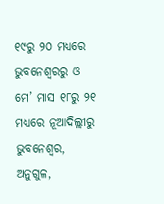୧୯ରୁ ୨୦ ମଧ୍ୟରେ ଭୁବନେଶ୍ୱରରୁ ଓ ମେ’ ମାସ ୧୮ରୁ ୨୧ ମଧ୍ୟରେ ନୂଆଦିଲ୍ଲୀରୁ ଭୁବନେଶ୍ୱର, ଅନୁଗୁଳ,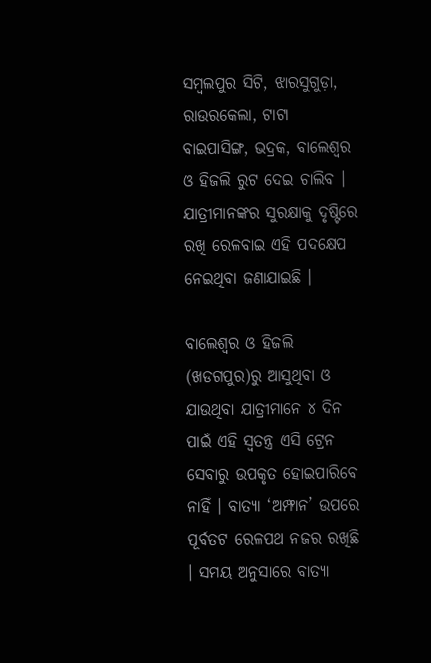ସମ୍ବଲପୁର ସିଟି, ଝାରସୁଗୁଡ଼ା, ରାଉରକେଲା, ଟାଟା ବାଇପାସିଙ୍ଗ, ଭଦ୍ରକ, ବାଲେଶ୍ୱର ଓ ହିଜଲି ରୁଟ ଦେଇ ଚାଲିବ । ଯାତ୍ରୀମାନଙ୍କର ସୁରକ୍ଷାକୁ ଦୃଷ୍ଟିରେ ରଖି ରେଳବାଇ ଏହି ପଦକ୍ଷେପ ନେଇଥିବା ଜଣାଯାଇଛି ।

ବାଲେଶ୍ୱର ଓ ହିଜଲି (ଖଡଗପୁର)ରୁ ଆସୁଥିବା ଓ ଯାଉଥିବା ଯାତ୍ରୀମାନେ ୪ ଦିନ ପାଇଁ ଏହି ସ୍ୱତନ୍ତ୍ର ଏସି ଟ୍ରେନ ସେବାରୁ ଉପକୃତ ହୋଇପାରିବେ ନାହିଁ । ବାତ୍ୟା ‘ଅମ୍ଫାନ’ ଉପରେ ପୂର୍ବତଟ ରେଳପଥ ନଜର ରଖିଛି । ସମୟ ଅନୁସାରେ ବାତ୍ୟା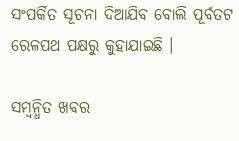ସଂପର୍କିତ ସୂଚନା ଦିଆଯିବ ବୋଲି ପୂର୍ବତଟ ରେଳପଥ ପକ୍ଷରୁ କୁହାଯାଇଛି ।

ସମ୍ବନ୍ଧିତ ଖବର